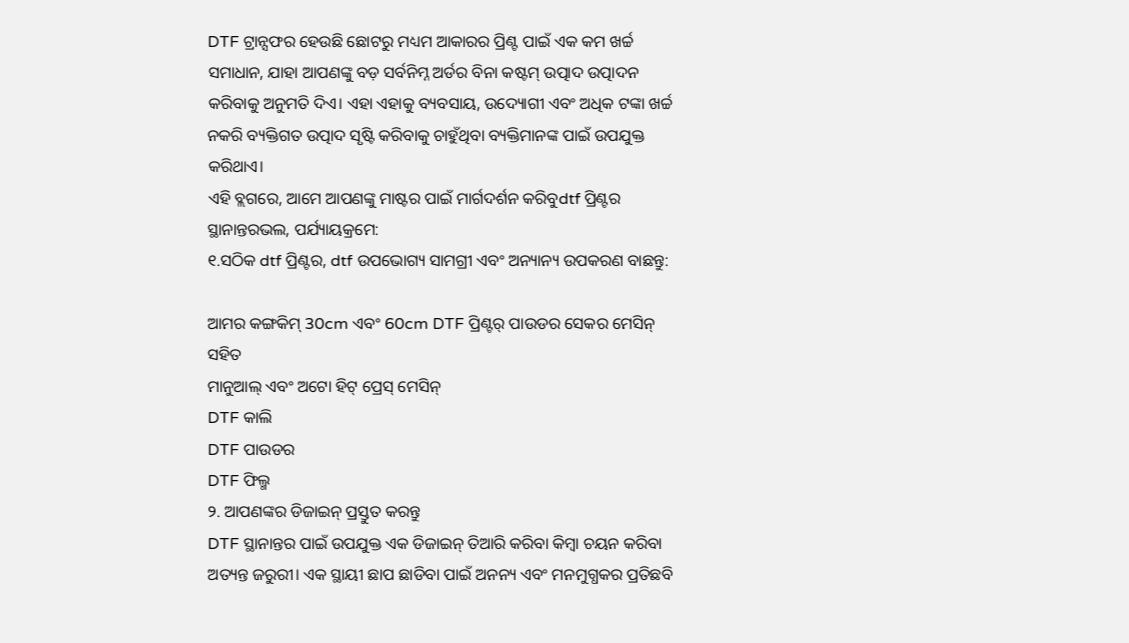DTF ଟ୍ରାନ୍ସଫର ହେଉଛି ଛୋଟରୁ ମଧ୍ୟମ ଆକାରର ପ୍ରିଣ୍ଟ ପାଇଁ ଏକ କମ ଖର୍ଚ୍ଚ ସମାଧାନ, ଯାହା ଆପଣଙ୍କୁ ବଡ଼ ସର୍ବନିମ୍ନ ଅର୍ଡର ବିନା କଷ୍ଟମ୍ ଉତ୍ପାଦ ଉତ୍ପାଦନ କରିବାକୁ ଅନୁମତି ଦିଏ। ଏହା ଏହାକୁ ବ୍ୟବସାୟ, ଉଦ୍ୟୋଗୀ ଏବଂ ଅଧିକ ଟଙ୍କା ଖର୍ଚ୍ଚ ନକରି ବ୍ୟକ୍ତିଗତ ଉତ୍ପାଦ ସୃଷ୍ଟି କରିବାକୁ ଚାହୁଁଥିବା ବ୍ୟକ୍ତିମାନଙ୍କ ପାଇଁ ଉପଯୁକ୍ତ କରିଥାଏ।
ଏହି ବ୍ଲଗରେ, ଆମେ ଆପଣଙ୍କୁ ମାଷ୍ଟର ପାଇଁ ମାର୍ଗଦର୍ଶନ କରିବୁdtf ପ୍ରିଣ୍ଟର ସ୍ଥାନାନ୍ତରଭଲ, ପର୍ଯ୍ୟାୟକ୍ରମେ:
୧.ସଠିକ dtf ପ୍ରିଣ୍ଟର, dtf ଉପଭୋଗ୍ୟ ସାମଗ୍ରୀ ଏବଂ ଅନ୍ୟାନ୍ୟ ଉପକରଣ ବାଛନ୍ତୁ:

ଆମର କଙ୍ଗକିମ୍ 30cm ଏବଂ 60cm DTF ପ୍ରିଣ୍ଟର୍ ପାଉଡର ସେକର ମେସିନ୍ ସହିତ
ମାନୁଆଲ୍ ଏବଂ ଅଟୋ ହିଟ୍ ପ୍ରେସ୍ ମେସିନ୍
DTF କାଲି
DTF ପାଉଡର
DTF ଫିଲ୍ମ
୨. ଆପଣଙ୍କର ଡିଜାଇନ୍ ପ୍ରସ୍ତୁତ କରନ୍ତୁ
DTF ସ୍ଥାନାନ୍ତର ପାଇଁ ଉପଯୁକ୍ତ ଏକ ଡିଜାଇନ୍ ତିଆରି କରିବା କିମ୍ବା ଚୟନ କରିବା ଅତ୍ୟନ୍ତ ଜରୁରୀ। ଏକ ସ୍ଥାୟୀ ଛାପ ଛାଡିବା ପାଇଁ ଅନନ୍ୟ ଏବଂ ମନମୁଗ୍ଧକର ପ୍ରତିଛବି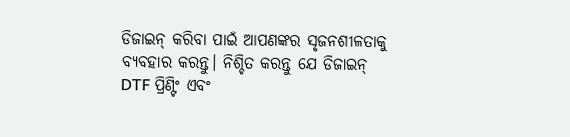ଡିଜାଇନ୍ କରିବା ପାଇଁ ଆପଣଙ୍କର ସୃଜନଶୀଳତାକୁ ବ୍ୟବହାର କରନ୍ତୁ। ନିଶ୍ଚିତ କରନ୍ତୁ ଯେ ଡିଜାଇନ୍ DTF ପ୍ରିଣ୍ଟିଂ ଏବଂ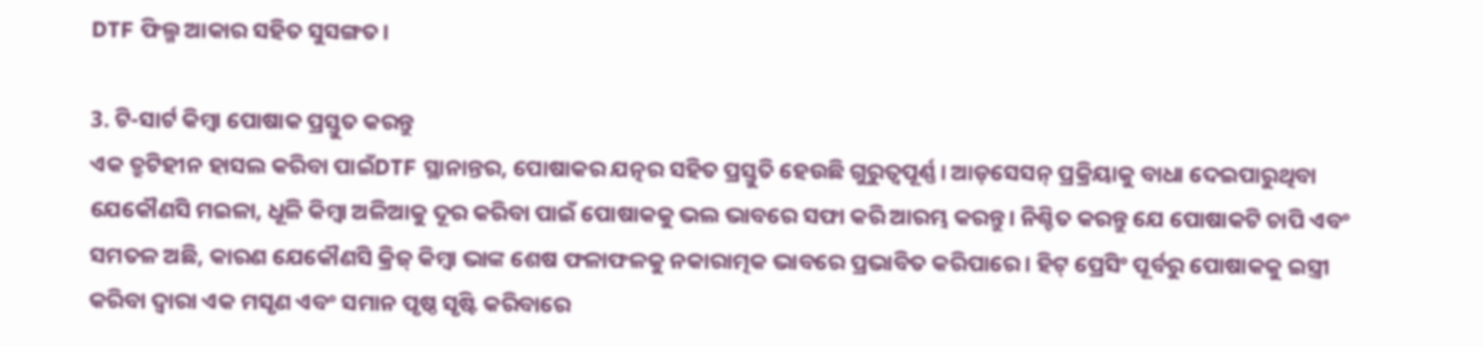DTF ଫିଲ୍ମ ଆକାର ସହିତ ସୁସଙ୍ଗତ।

3. ଟି-ସାର୍ଟ କିମ୍ବା ପୋଷାକ ପ୍ରସ୍ତୁତ କରନ୍ତୁ
ଏକ ତ୍ରୁଟିହୀନ ହାସଲ କରିବା ପାଇଁDTF ସ୍ଥାନାନ୍ତର, ପୋଷାକର ଯତ୍ନର ସହିତ ପ୍ରସ୍ତୁତି ହେଉଛି ଗୁରୁତ୍ୱପୂର୍ଣ୍ଣ। ଆଡ଼ସେସନ୍ ପ୍ରକ୍ରିୟାକୁ ବାଧା ଦେଇପାରୁଥିବା ଯେକୌଣସି ମଇଳା, ଧୂଳି କିମ୍ବା ଅଳିଆକୁ ଦୂର କରିବା ପାଇଁ ପୋଷାକକୁ ଭଲ ଭାବରେ ସଫା କରି ଆରମ୍ଭ କରନ୍ତୁ। ନିଶ୍ଚିତ କରନ୍ତୁ ଯେ ପୋଷାକଟି ଚାପି ଏବଂ ସମତଳ ଅଛି, କାରଣ ଯେକୌଣସି କ୍ରିଜ୍ କିମ୍ବା ଭାଙ୍କ ଶେଷ ଫଳାଫଳକୁ ନକାରାତ୍ମକ ଭାବରେ ପ୍ରଭାବିତ କରିପାରେ। ହିଟ୍ ପ୍ରେସିଂ ପୂର୍ବରୁ ପୋଷାକକୁ ଇସ୍ତ୍ରୀ କରିବା ଦ୍ଵାରା ଏକ ମସୃଣ ଏବଂ ସମାନ ପୃଷ୍ଠ ସୃଷ୍ଟି କରିବାରେ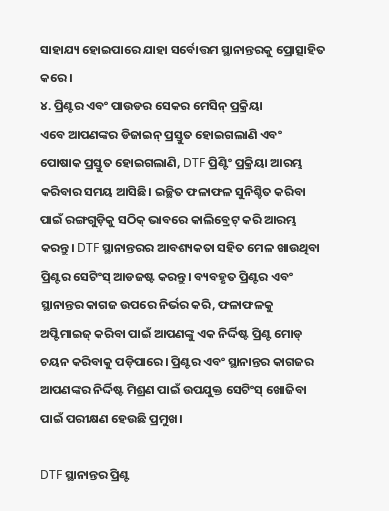ସାହାଯ୍ୟ ହୋଇପାରେ ଯାହା ସର୍ବୋତ୍ତମ ସ୍ଥାନାନ୍ତରକୁ ପ୍ରୋତ୍ସାହିତ କରେ।
୪. ପ୍ରିଣ୍ଟର ଏବଂ ପାଉଡର ସେକର ମେସିନ୍ ପ୍ରକ୍ରିୟା
ଏବେ ଆପଣଙ୍କର ଡିଜାଇନ୍ ପ୍ରସ୍ତୁତ ହୋଇଗଲାଣି ଏବଂ ପୋଷାକ ପ୍ରସ୍ତୁତ ହୋଇଗଲାଣି, DTF ପ୍ରିଣ୍ଟିଂ ପ୍ରକ୍ରିୟା ଆରମ୍ଭ କରିବାର ସମୟ ଆସିଛି। ଇଚ୍ଛିତ ଫଳାଫଳ ସୁନିଶ୍ଚିତ କରିବା ପାଇଁ ରଙ୍ଗଗୁଡ଼ିକୁ ସଠିକ୍ ଭାବରେ କାଲିବ୍ରେଟ୍ କରି ଆରମ୍ଭ କରନ୍ତୁ। DTF ସ୍ଥାନାନ୍ତରର ଆବଶ୍ୟକତା ସହିତ ମେଳ ଖାଉଥିବା ପ୍ରିଣ୍ଟର ସେଟିଂସ୍ ଆଡଜଷ୍ଟ କରନ୍ତୁ। ବ୍ୟବହୃତ ପ୍ରିଣ୍ଟର ଏବଂ ସ୍ଥାନାନ୍ତର କାଗଜ ଉପରେ ନିର୍ଭର କରି, ଫଳାଫଳକୁ ଅପ୍ଟିମାଇଜ୍ କରିବା ପାଇଁ ଆପଣଙ୍କୁ ଏକ ନିର୍ଦ୍ଦିଷ୍ଟ ପ୍ରିଣ୍ଟ ମୋଡ୍ ଚୟନ କରିବାକୁ ପଡ଼ିପାରେ। ପ୍ରିଣ୍ଟର ଏବଂ ସ୍ଥାନାନ୍ତର କାଗଜର ଆପଣଙ୍କର ନିର୍ଦ୍ଦିଷ୍ଟ ମିଶ୍ରଣ ପାଇଁ ଉପଯୁକ୍ତ ସେଟିଂସ୍ ଖୋଜିବା ପାଇଁ ପରୀକ୍ଷଣ ହେଉଛି ପ୍ରମୁଖ।

DTF ସ୍ଥାନାନ୍ତର ପ୍ରିଣ୍ଟ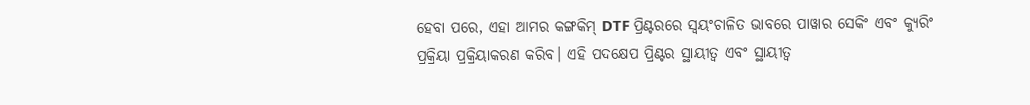ହେବା ପରେ, ଏହା ଆମର କଙ୍ଗକିମ୍ DTF ପ୍ରିଣ୍ଟରରେ ସ୍ୱୟଂଚାଳିତ ଭାବରେ ପାୱାର ସେକିଂ ଏବଂ କ୍ୟୁରିଂ ପ୍ରକ୍ରିୟା ପ୍ରକ୍ରିୟାକରଣ କରିବ। ଏହି ପଦକ୍ଷେପ ପ୍ରିଣ୍ଟର ସ୍ଥାୟୀତ୍ୱ ଏବଂ ସ୍ଥାୟୀତ୍ୱ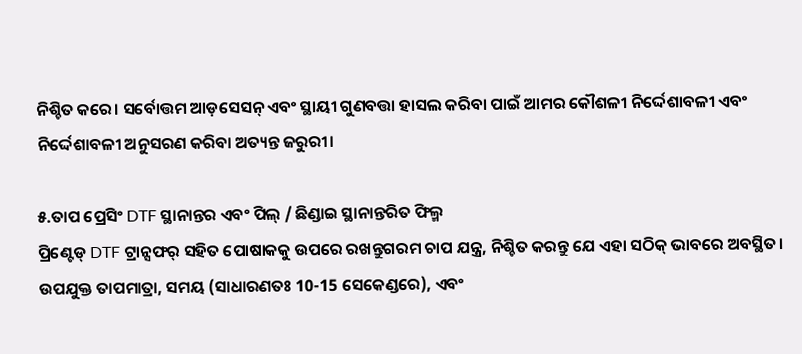ନିଶ୍ଚିତ କରେ। ସର୍ବୋତ୍ତମ ଆଡ଼ସେସନ୍ ଏବଂ ସ୍ଥାୟୀ ଗୁଣବତ୍ତା ହାସଲ କରିବା ପାଇଁ ଆମର କୌଶଳୀ ନିର୍ଦ୍ଦେଶାବଳୀ ଏବଂ ନିର୍ଦ୍ଦେଶାବଳୀ ଅନୁସରଣ କରିବା ଅତ୍ୟନ୍ତ ଜରୁରୀ।

୫.ତାପ ପ୍ରେସିଂ DTF ସ୍ଥାନାନ୍ତର ଏବଂ ପିଲ୍ / ଛିଣ୍ଡାଇ ସ୍ଥାନାନ୍ତରିତ ଫିଲ୍ମ
ପ୍ରିଣ୍ଟେଡ୍ DTF ଟ୍ରାନ୍ସଫର୍ ସହିତ ପୋଷାକକୁ ଉପରେ ରଖନ୍ତୁଗରମ ଚାପ ଯନ୍ତ୍ର, ନିଶ୍ଚିତ କରନ୍ତୁ ଯେ ଏହା ସଠିକ୍ ଭାବରେ ଅବସ୍ଥିତ। ଉପଯୁକ୍ତ ତାପମାତ୍ରା, ସମୟ (ସାଧାରଣତଃ 10-15 ସେକେଣ୍ଡରେ), ଏବଂ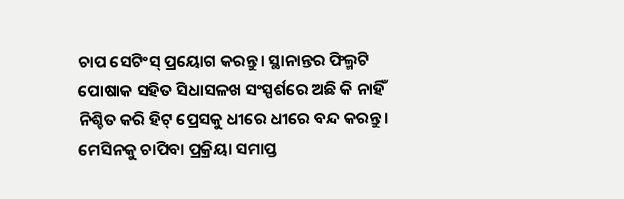ଚାପ ସେଟିଂସ୍ ପ୍ରୟୋଗ କରନ୍ତୁ। ସ୍ଥାନାନ୍ତର ଫିଲ୍ମଟି ପୋଷାକ ସହିତ ସିଧାସଳଖ ସଂସ୍ପର୍ଶରେ ଅଛି କି ନାହିଁ ନିଶ୍ଚିତ କରି ହିଟ୍ ପ୍ରେସକୁ ଧୀରେ ଧୀରେ ବନ୍ଦ କରନ୍ତୁ। ମେସିନକୁ ଚାପିବା ପ୍ରକ୍ରିୟା ସମାପ୍ତ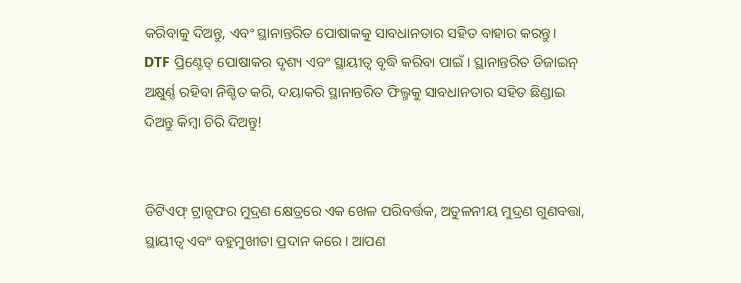କରିବାକୁ ଦିଅନ୍ତୁ, ଏବଂ ସ୍ଥାନାନ୍ତରିତ ପୋଷାକକୁ ସାବଧାନତାର ସହିତ ବାହାର କରନ୍ତୁ।
DTF ପ୍ରିଣ୍ଟେଡ୍ ପୋଷାକର ଦୃଶ୍ୟ ଏବଂ ସ୍ଥାୟୀତ୍ୱ ବୃଦ୍ଧି କରିବା ପାଇଁ। ସ୍ଥାନାନ୍ତରିତ ଡିଜାଇନ୍ ଅକ୍ଷୁର୍ଣ୍ଣ ରହିବା ନିଶ୍ଚିତ କରି, ଦୟାକରି ସ୍ଥାନାନ୍ତରିତ ଫିଲ୍ମକୁ ସାବଧାନତାର ସହିତ ଛିଣ୍ଡାଇ ଦିଅନ୍ତୁ କିମ୍ବା ଚିରି ଦିଅନ୍ତୁ!


ଡିଟିଏଫ୍ ଟ୍ରାନ୍ସଫର ମୁଦ୍ରଣ କ୍ଷେତ୍ରରେ ଏକ ଖେଳ ପରିବର୍ତ୍ତକ, ଅତୁଳନୀୟ ମୁଦ୍ରଣ ଗୁଣବତ୍ତା, ସ୍ଥାୟୀତ୍ୱ ଏବଂ ବହୁମୁଖୀତା ପ୍ରଦାନ କରେ। ଆପଣ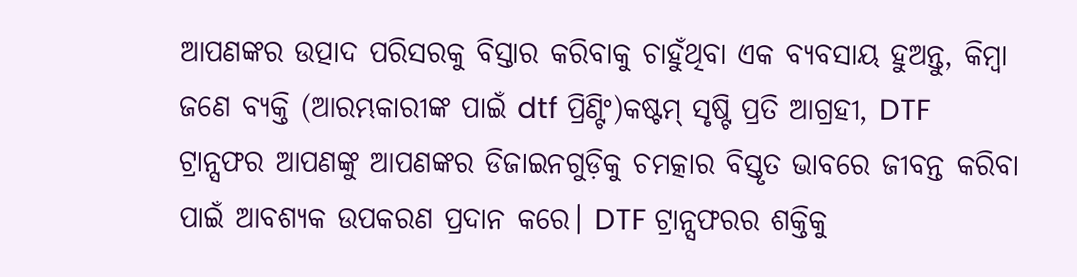ଆପଣଙ୍କର ଉତ୍ପାଦ ପରିସରକୁ ବିସ୍ତାର କରିବାକୁ ଚାହୁଁଥିବା ଏକ ବ୍ୟବସାୟ ହୁଅନ୍ତୁ, କିମ୍ବା ଜଣେ ବ୍ୟକ୍ତି (ଆରମ୍ଭକାରୀଙ୍କ ପାଇଁ dtf ପ୍ରିଣ୍ଟିଂ)କଷ୍ଟମ୍ ସୃଷ୍ଟି ପ୍ରତି ଆଗ୍ରହୀ, DTF ଟ୍ରାନ୍ସଫର ଆପଣଙ୍କୁ ଆପଣଙ୍କର ଡିଜାଇନଗୁଡ଼ିକୁ ଚମତ୍କାର ବିସ୍ତୃତ ଭାବରେ ଜୀବନ୍ତ କରିବା ପାଇଁ ଆବଶ୍ୟକ ଉପକରଣ ପ୍ରଦାନ କରେ। DTF ଟ୍ରାନ୍ସଫରର ଶକ୍ତିକୁ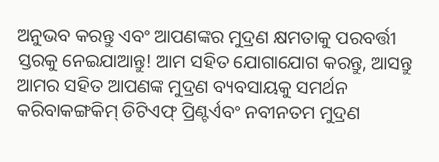ଅନୁଭବ କରନ୍ତୁ ଏବଂ ଆପଣଙ୍କର ମୁଦ୍ରଣ କ୍ଷମତାକୁ ପରବର୍ତ୍ତୀ ସ୍ତରକୁ ନେଇଯାଆନ୍ତୁ! ଆମ ସହିତ ଯୋଗାଯୋଗ କରନ୍ତୁ, ଆସନ୍ତୁ ଆମର ସହିତ ଆପଣଙ୍କ ମୁଦ୍ରଣ ବ୍ୟବସାୟକୁ ସମର୍ଥନ କରିବାକଙ୍ଗକିମ୍ ଡିଟିଏଫ୍ ପ୍ରିଣ୍ଟର୍ଏବଂ ନବୀନତମ ମୁଦ୍ରଣ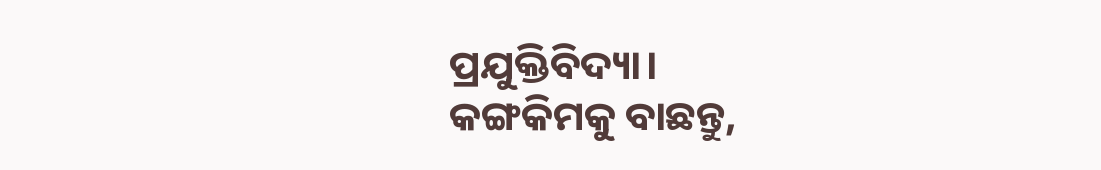ପ୍ରଯୁକ୍ତିବିଦ୍ୟା।
କଙ୍ଗକିମକୁ ବାଛନ୍ତୁ,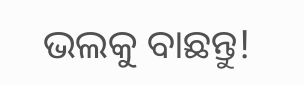ଭଲକୁ ବାଛନ୍ତୁ!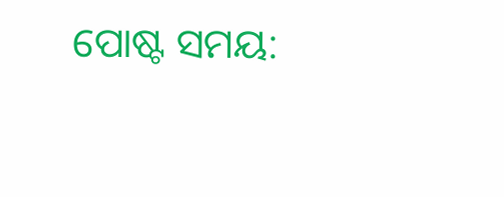ପୋଷ୍ଟ ସମୟ: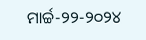ମାର୍ଚ୍ଚ-୨୨-୨୦୨୪